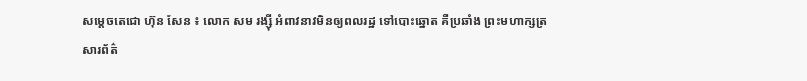សម្តេចតេជោ ហ៊ុន សែន ៖ លោក សម រង្ស៊ី អំពាវនាវមិនឲ្យពលរដ្ឋ ទៅបោះឆ្នោត គឺប្រឆាំង ព្រះមហាក្សត្រ
សារព័ត៌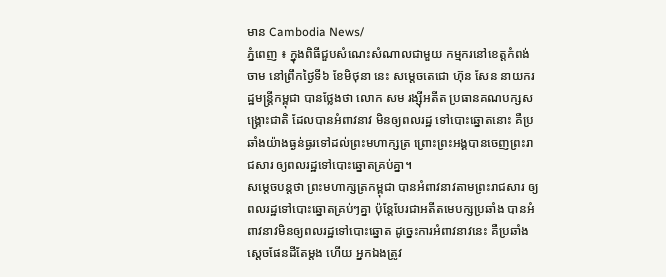មាន Cambodia News/
ភ្នំពេញ ៖ ក្នុងពិធីជួបសំណេះសំណាលជាមួយ កម្មករនៅខេត្តកំពង់ចាម នៅព្រឹកថ្ងៃទី៦ ខែមិថុនា នេះ សម្តេចតេជោ ហ៊ុន សែន នាយករដ្ឋមន្រ្តីកម្ពុជា បានថ្លែងថា លោក សម រង្ស៊ីអតីត ប្រធានគណបក្សសង្រ្គោះជាតិ ដែលបានអំពាវនាវ មិនឲ្យពលរដ្ឋ ទៅបោះឆ្នោតនោះ គឺប្រឆាំងយ៉ាងធ្ងន់ធ្ងរទៅដល់ព្រះមហាក្សត្រ ព្រោះព្រះអង្គបានចេញព្រះរាជសារ ឲ្យពលរដ្ឋទៅបោះឆ្នោតគ្រប់គ្នា។
សម្តេចបន្តថា ព្រះមហាក្សត្រកម្ពុជា បានអំពាវនាវតាមព្រះរាជសារ ឲ្យពលរដ្ឋទៅបោះឆ្នោតគ្រប់ៗគ្នា ប៉ុន្តែបែរជាអតីតមេបក្សប្រឆាំង បានអំពាវនាវមិនឲ្យពលរដ្ឋទៅបោះឆ្នោត ដូច្នេះការអំពាវនាវនេះ គឺប្រឆាំងស្តេចផែនដីតែម្តង ហើយ អ្នកឯងត្រូវ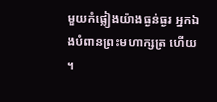មួយកំផ្លៀងយ៉ាងធ្ងន់ធ្ងរ អ្នកឯងបំពានព្រះមហាក្សត្រ ហើយ ។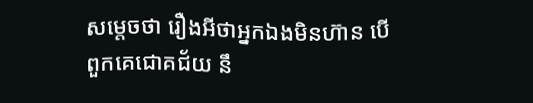សម្តេចថា រឿងអីថាអ្នកឯងមិនហ៊ាន បើពួកគេជោគជ័យ នឹ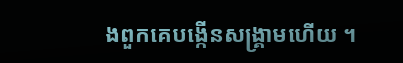ងពួកគេបង្កើនសង្រ្គាមហើយ ។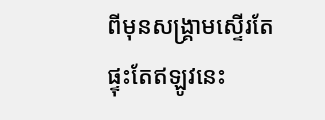ពីមុនសង្រ្គាមស្ទើរតែផ្ទុះតែឥឡូវនេះ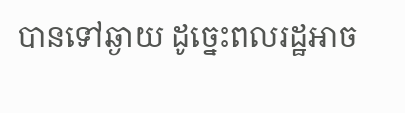បានទៅឆ្ងាយ ដូច្នេះពលរដ្ឋអាច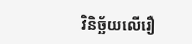វិនិច្ឆ័យលើរឿ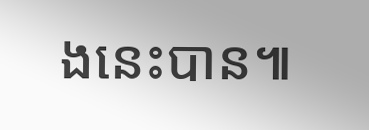ងនេះបាន៕